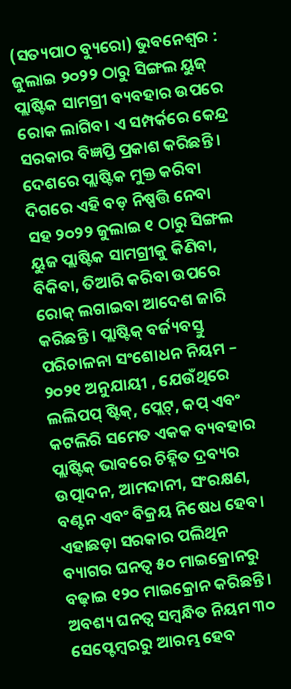(ସତ୍ୟପାଠ ବ୍ୟୁରୋ) ଭୁବନେଶ୍ୱର : ଜୁଲାଇ ୨୦୨୨ ଠାରୁ ସିଙ୍ଗଲ ୟୁଜ୍ ପ୍ଲାଷ୍ଟିକ ସାମଗ୍ରୀ ବ୍ୟବହାର ଉପରେ ରୋକ ଲାଗିବ। ଏ ସମ୍ପର୍କରେ କେନ୍ଦ୍ର ସରକାର ବିଜ୍ଞପ୍ତି ପ୍ରକାଶ କରିଛନ୍ତି । ଦେଶରେ ପ୍ଲାଷ୍ଟିକ ମୁକ୍ତ କରିବା ଦିଗରେ ଏହି ବଡ଼ ନିଷ୍ପତ୍ତି ନେବା ସହ ୨୦୨୨ ଜୁଲାଇ ୧ ଠାରୁ ସିଙ୍ଗଲ ୟୁଜ ପ୍ଲାଷ୍ଟିକ ସାମଗ୍ରୀକୁ କିଣିବା, ବିକିବା, ତିଆରି କରିବା ଉପରେ ରୋକ୍ ଲଗାଇବା ଆଦେଶ ଜାରି କରିଛନ୍ତି । ପ୍ଲାଷ୍ଟିକ୍ ବର୍ଜ୍ୟବସ୍ତୁ ପରିଚାଳନା ସଂଶୋଧନ ନିୟମ – ୨୦୨୧ ଅନୁଯାୟୀ , ଯେଉଁଥିରେ ଲଲିପପ୍ ଷ୍ଟିକ୍, ପ୍ଲେଟ୍, କପ୍ ଏବଂ କଟଲିରି ସମେତ ଏକକ ବ୍ୟବହାର ପ୍ଲାଷ୍ଟିକ୍ ଭାବରେ ଚିହ୍ନିତ ଦ୍ରବ୍ୟର ଉତ୍ପାଦନ, ଆମଦାନୀ, ସଂରକ୍ଷଣ, ବଣ୍ଟନ ଏବଂ ବିକ୍ରୟ ନିଷେଧ ହେବ। ଏହାଛଡ଼ା ସରକାର ପଲିଥିନ ବ୍ୟାଗର ଘନତ୍ୱ ୫୦ ମାଇକ୍ରୋନରୁ ବଢ଼ାଇ ୧୨୦ ମାଇକ୍ରୋନ କରିଛନ୍ତି । ଅବଶ୍ୟ ଘନତ୍ୱ ସମ୍ବନ୍ଧିତ ନିୟମ ୩୦ ସେପ୍ଟେମ୍ବରରୁ ଆରମ୍ଭ ହେବ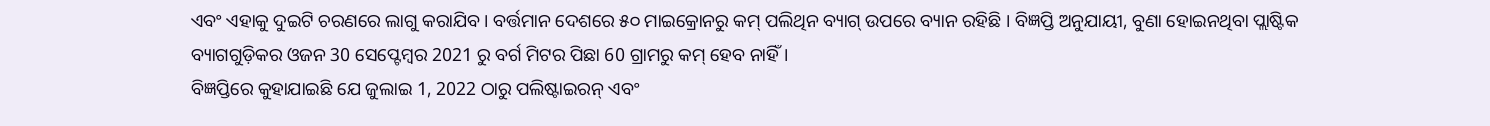ଏବଂ ଏହାକୁ ଦୁଇଟି ଚରଣରେ ଲାଗୁ କରାଯିବ । ବର୍ତ୍ତମାନ ଦେଶରେ ୫୦ ମାଇକ୍ରୋନରୁ କମ୍ ପଲିଥିନ ବ୍ୟାଗ୍ ଉପରେ ବ୍ୟାନ ରହିଛି । ବିଜ୍ଞପ୍ତି ଅନୁଯାୟୀ, ବୁଣା ହୋଇନଥିବା ପ୍ଲାଷ୍ଟିକ ବ୍ୟାଗଗୁଡ଼ିକର ଓଜନ 30 ସେପ୍ଟେମ୍ବର 2021 ରୁ ବର୍ଗ ମିଟର ପିଛା 60 ଗ୍ରାମରୁ କମ୍ ହେବ ନାହିଁ।
ବିଜ୍ଞପ୍ତିରେ କୁହାଯାଇଛି ଯେ ଜୁଲାଇ 1, 2022 ଠାରୁ ପଲିଷ୍ଟାଇରନ୍ ଏବଂ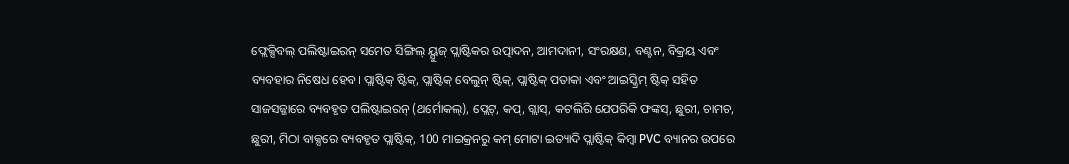ଫ୍ଲେକ୍ସିବଲ୍ ପଲିଷ୍ଟାଇରନ୍ ସମେତ ସିଙ୍ଗିଲ୍ ୟ୍ଯୁଜ୍ ପ୍ଲାଷ୍ଟିକର ଉତ୍ପାଦନ, ଆମଦାନୀ, ସଂରକ୍ଷଣ, ବଣ୍ଟନ, ବିକ୍ରୟ ଏବଂ ବ୍ୟବହାର ନିଷେଧ ହେବ। ପ୍ଲାଷ୍ଟିକ୍ ଷ୍ଟିକ୍, ପ୍ଲାଷ୍ଟିକ୍ ବେଲୁନ୍ ଷ୍ଟିକ୍, ପ୍ଲାଷ୍ଟିକ୍ ପତାକା ଏବଂ ଆଇସ୍କ୍ରିମ୍ ଷ୍ଟିକ୍ ସହିତ ସାଜସଜ୍ଜାରେ ବ୍ୟବହୃତ ପଲିଷ୍ଟାଇରନ୍ (ଥର୍ମୋକଲ୍), ପ୍ଲେଟ୍, କପ୍, ଗ୍ଲାସ୍, କଟଲିରି ଯେପରିକି ଫଙ୍କସ୍, ଛୁରୀ, ଚାମଚ, ଛୁରୀ, ମିଠା ବାକ୍ସରେ ବ୍ୟବହୃତ ପ୍ଲାଷ୍ଟିକ୍, 100 ମାଇକ୍ରନରୁ କମ୍ ମୋଟା ଇତ୍ୟାଦି ପ୍ଲାଷ୍ଟିକ୍ କିମ୍ବା PVC ବ୍ୟାନର ଉପରେ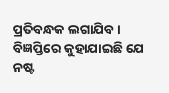ପ୍ରତିବନ୍ଧକ ଲଗାଯିବ ।
ବିଜ୍ଞପ୍ତିରେ କୁହାଯାଇଛି ଯେ ନଷ୍ଟ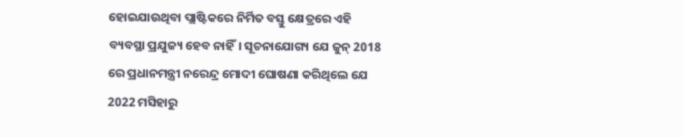ହୋଇଯାଉଥିବା ପ୍ଲାଷ୍ଟିକରେ ନିର୍ମିତ ବସ୍ତୁ କ୍ଷେତ୍ରରେ ଏହି ବ୍ୟବସ୍ଥା ପ୍ରଯୁଜ୍ୟ ହେବ ନାହିଁ। ସୂଚନାଯୋଗ୍ୟ ଯେ ଜୁନ୍ 2018 ରେ ପ୍ରଧାନମନ୍ତ୍ରୀ ନରେନ୍ଦ୍ର ମୋଦୀ ଘୋଷଣା କରିଥିଲେ ଯେ 2022 ମସିହାରୁ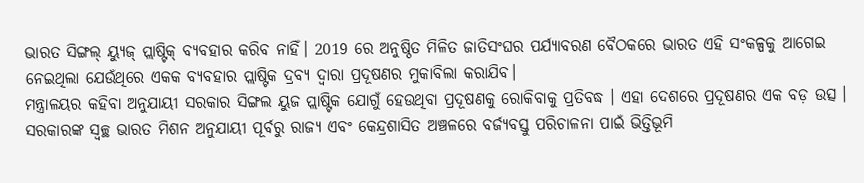ଭାରତ ସିଙ୍ଗଲ୍ ୟ୍ଯୁଜ୍ ପ୍ଲାଷ୍ଟିକ୍ ବ୍ୟବହାର କରିବ ନାହିଁ। 2019 ରେ ଅନୁଷ୍ଠିତ ମିଳିତ ଜାତିସଂଘର ପର୍ଯ୍ୟାବରଣ ବୈଠକରେ ଭାରତ ଏହି ସଂକଳ୍ପକୁ ଆଗେଇ ନେଇଥିଲା ଯେଉଁଥିରେ ଏକକ ବ୍ୟବହାର ପ୍ଲାଷ୍ଟିକ ଦ୍ରବ୍ୟ ଦ୍ଵାରା ପ୍ରଦୂଷଣର ମୁକାବିଲା କରାଯିବ।
ମନ୍ତ୍ରାଳୟର କହିବା ଅନୁଯାୟୀ ସରକାର ସିଙ୍ଗଲ ୟୁଜ ପ୍ଲାଷ୍ଟିକ ଯୋଗୁଁ ହେଉଥିବା ପ୍ରଦୂଷଣକୁ ରୋକିବାକୁ ପ୍ରତିବଦ୍ଧ । ଏହା ଦେଶରେ ପ୍ରଦୂଷଣର ଏକ ବଡ଼ ଉତ୍ସ । ସରକାରଙ୍କ ସ୍ୱଚ୍ଛ ଭାରତ ମିଶନ ଅନୁଯାୟୀ ପୂର୍ବରୁ ରାଜ୍ୟ ଏବଂ କେନ୍ଦ୍ରଶାସିତ ଅଞ୍ଚଳରେ ବର୍ଜ୍ୟବସ୍ତୁ ପରିଚାଳନା ପାଇଁ ଭିତ୍ତିଭୂମି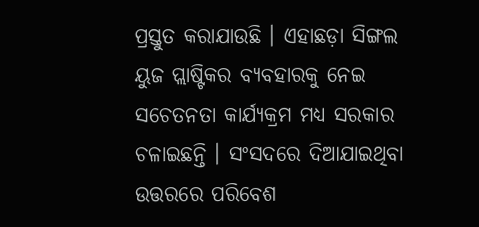ପ୍ରସ୍ତୁତ କରାଯାଉଛି । ଏହାଛଡ଼ା ସିଙ୍ଗଲ ୟୁଜ ପ୍ଲାଷ୍ଟିକର ବ୍ୟବହାରକୁ ନେଇ ସଚେତନତା କାର୍ଯ୍ୟକ୍ରମ ମଧ୍ୟ ସରକାର ଚଳାଇଛନ୍ତି । ସଂସଦରେ ଦିଆଯାଇଥିବା ଉତ୍ତରରେ ପରିବେଶ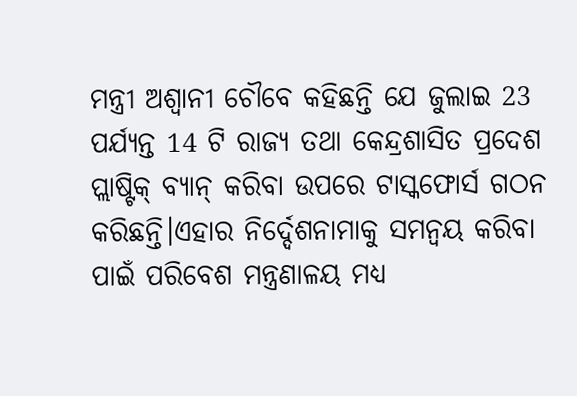ମନ୍ତ୍ରୀ ଅଶ୍ୱାନୀ ଚୌବେ କହିଛନ୍ତି ଯେ ଜୁଲାଇ 23 ପର୍ଯ୍ୟନ୍ତ 14 ଟି ରାଜ୍ୟ ତଥା କେନ୍ଦ୍ରଶାସିତ ପ୍ରଦେଶ ପ୍ଲାଷ୍ଟିକ୍ ବ୍ୟାନ୍ କରିବା ଉପରେ ଟାସ୍କଫୋର୍ସ ଗଠନ କରିଛନ୍ତି।ଏହାର ନିର୍ଦ୍ଦେଶନାମାକୁ ସମନ୍ୱୟ କରିବା ପାଇଁ ପରିବେଶ ମନ୍ତ୍ରଣାଳୟ ମଧ୍ୟ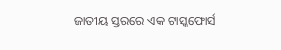ଜାତୀୟ ସ୍ତରରେ ଏକ ଟାସ୍କଫୋର୍ସ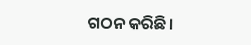ଗଠନ କରିଛି।